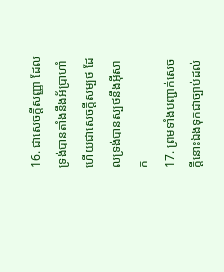16. ជាសេចក្ដីសញ្ញា ដែលទ្រង់បានតាំងនឹងអ័ប្រាហាំ ហើយជាសេចក្ដីសម្បថ ដែលទ្រង់បានស្បថនឹងអ៊ីសាក
17. ព្រមទាំងបញ្ជាក់សេចក្ដីនោះឯងទុកជាច្បាប់ដល់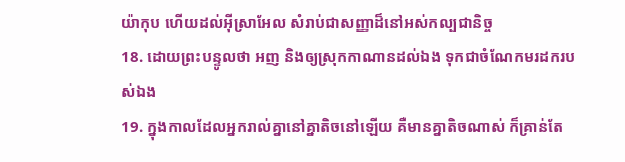យ៉ាកុប ហើយដល់អ៊ីស្រាអែល សំរាប់ជាសញ្ញាដ៏នៅអស់កល្បជានិច្ច
18. ដោយព្រះបន្ទូលថា អញ និងឲ្យស្រុកកាណានដល់ឯង ទុកជាចំណែកមរដករបស់ឯង
19. ក្នុងកាលដែលអ្នករាល់គ្នានៅគ្នាតិចនៅឡើយ គឺមានគ្នាតិចណាស់ ក៏គ្រាន់តែ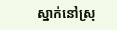ស្នាក់នៅស្រុ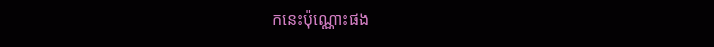កនេះប៉ុណ្ណោះផង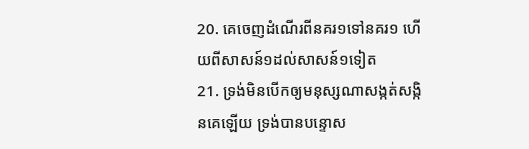20. គេចេញដំណើរពីនគរ១ទៅនគរ១ ហើយពីសាសន៍១ដល់សាសន៍១ទៀត
21. ទ្រង់មិនបើកឲ្យមនុស្សណាសង្កត់សង្កិនគេឡើយ ទ្រង់បានបន្ទោស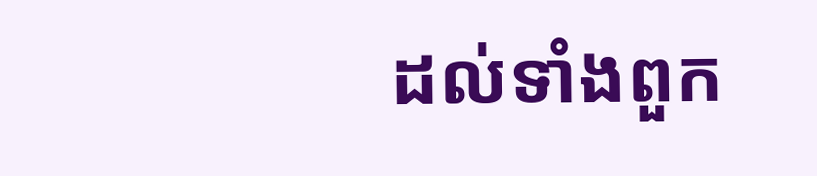ដល់ទាំងពួក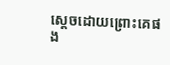ស្តេចដោយព្រោះគេផង